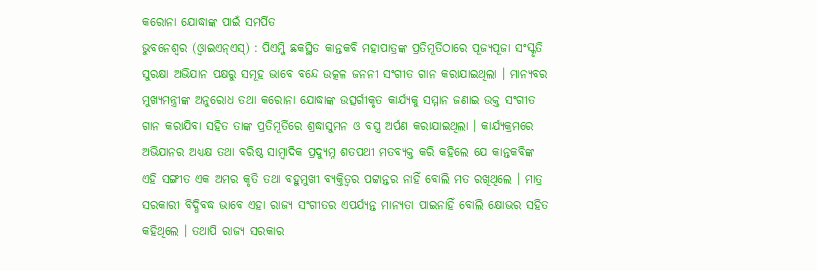କରୋନା ଯୋଦ୍ଧାଙ୍କ ପାଇଁ ସମର୍ପିତ
ଭୁବନେଶ୍ୱର (ଓ୍ବାଇଏନ୍ଏସ୍) : ପିଏମ୍ଜି ଛକସ୍ଥିତ କାନ୍ତକବି ମହାପାତ୍ରଙ୍କ ପ୍ରତିମୂର୍ତିଠାରେ ପୂଜ୍ୟପୂଜା ସଂସ୍କୃତି ସୁରକ୍ଷା ଅଭିଯାନ ପକ୍ଷରୁ ସମୂହ ଭାବେ ବନ୍ଦେ ଉତ୍କଳ ଜନନୀ ସଂଗୀତ ଗାନ କରାଯାଇଥିଲା । ମାନ୍ୟବର ମୁଖ୍ୟମନ୍ତ୍ରୀଙ୍କ ଅନୁରୋଧ ତଥା କରୋନା ଯୋଦ୍ଧାଙ୍କ ଉତ୍ସର୍ଗୀକୃତ କାର୍ଯ୍ୟକୁ ସମ୍ମାନ ଜଣାଇ ଉକ୍ତ ସଂଗୀତ ଗାନ କରାଯିବା ସହିତ ତାଙ୍କ ପ୍ରତିମୂର୍ତିରେ ଶ୍ରଦ୍ଧାସୁମନ ଓ ବସ୍ତ୍ର ଅର୍ପଣ କରାଯାଇଥିଲା । କାର୍ଯ୍ୟକ୍ରମରେ ଅଭିଯାନର ଅଧ୍ୟକ୍ଷ ତଥା ବରିଷ୍ଠ ସାମ୍ବାଦିକ ପ୍ରଦ୍ୟୁମ୍ନ ଶତପଥୀ ମତବ୍ୟକ୍ତ କରି କହିଲେ ଯେ କାନ୍ତକବିଙ୍କ ଏହି ସଙ୍ଗୀତ ଏକ ଅମର କୃତି ତଥା ବହୁମୁଖୀ ବ୍ୟକ୍ତିତ୍ୱର ପଟ୍ଟାନ୍ତର ନାହିଁ ବୋଲି ମତ ରଖିଥିଲେ । ମାତ୍ର ସରକାରୀ ବିଦ୍ଧିବଦ୍ଧ ଭାବେ ଏହା ରାଜ୍ୟ ସଂଗୀତର ଏପର୍ଯ୍ୟନ୍ତ ମାନ୍ୟତା ପାଇନାହିଁ ବୋଲି କ୍ଷୋଭର ସହିତ କହିଥିଲେ । ତଥାପି ରାଜ୍ୟ ସରକାର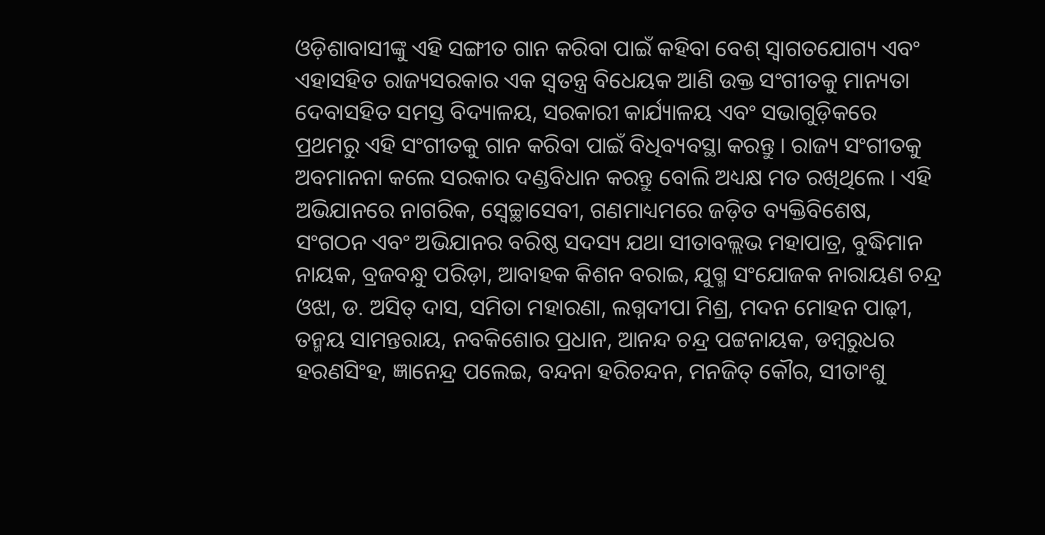ଓଡ଼ିଶାବାସୀଙ୍କୁ ଏହି ସଙ୍ଗୀତ ଗାନ କରିବା ପାଇଁ କହିବା ବେଶ୍ ସ୍ୱାଗତଯୋଗ୍ୟ ଏବଂ ଏହାସହିତ ରାଜ୍ୟସରକାର ଏକ ସ୍ୱତନ୍ତ୍ର ବିଧେୟକ ଆଣି ଉକ୍ତ ସଂଗୀତକୁ ମାନ୍ୟତା ଦେବାସହିତ ସମସ୍ତ ବିଦ୍ୟାଳୟ, ସରକାରୀ କାର୍ଯ୍ୟାଳୟ ଏବଂ ସଭାଗୁଡ଼ିକରେ ପ୍ରଥମରୁ ଏହି ସଂଗୀତକୁ ଗାନ କରିବା ପାଇଁ ବିଧିବ୍ୟବସ୍ଥା କରନ୍ତୁ । ରାଜ୍ୟ ସଂଗୀତକୁ ଅବମାନନା କଲେ ସରକାର ଦଣ୍ଡବିଧାନ କରନ୍ତୁ ବୋଲି ଅଧ୍ୟକ୍ଷ ମତ ରଖିଥିଲେ । ଏହି ଅଭିଯାନରେ ନାଗରିକ, ସ୍ୱେଚ୍ଛାସେବୀ, ଗଣମାଧ୍ୟମରେ ଜଡ଼ିତ ବ୍ୟକ୍ତିବିଶେଷ, ସଂଗଠନ ଏବଂ ଅଭିଯାନର ବରିଷ୍ଠ ସଦସ୍ୟ ଯଥା ସୀତାବଲ୍ଲଭ ମହାପାତ୍ର, ବୁଦ୍ଧିମାନ ନାୟକ, ବ୍ରଜବନ୍ଧୁ ପରିଡ଼ା, ଆବାହକ କିଶନ ବରାଇ, ଯୁଗ୍ମ ସଂଯୋଜକ ନାରାୟଣ ଚନ୍ଦ୍ର ଓଝା, ଡ. ଅସିତ୍ ଦାସ, ସମିତା ମହାରଣା, ଲଗ୍ନଦୀପା ମିଶ୍ର, ମଦନ ମୋହନ ପାଢ଼ୀ, ତନ୍ମୟ ସାମନ୍ତରାୟ, ନବକିଶୋର ପ୍ରଧାନ, ଆନନ୍ଦ ଚନ୍ଦ୍ର ପଟ୍ଟନାୟକ, ଡମ୍ବରୁଧର ହରଣସିଂହ, ଜ୍ଞାନେନ୍ଦ୍ର ପଲେଇ, ବନ୍ଦନା ହରିଚନ୍ଦନ, ମନଜିତ୍ କୌର, ସୀତାଂଶୁ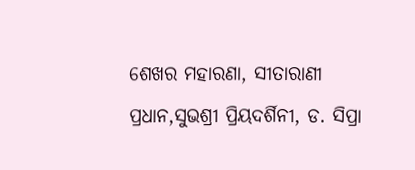ଶେଖର ମହାରଣା, ସୀତାରାଣୀ ପ୍ରଧାନ,ସୁଭଶ୍ରୀ ପ୍ରିୟଦର୍ଶିନୀ, ଡ. ସିପ୍ରା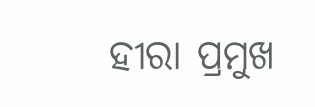ହୀରା ପ୍ରମୁଖ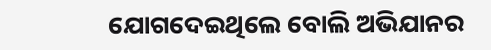ଯୋଗଦେଇଥିଲେ ବୋଲି ଅଭିଯାନର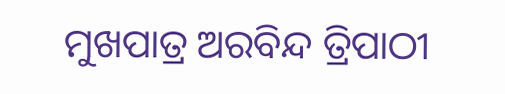ମୁଖପାତ୍ର ଅରବିନ୍ଦ ତ୍ରିପାଠୀ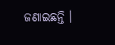ଜଣାଇଛନ୍ତି ।